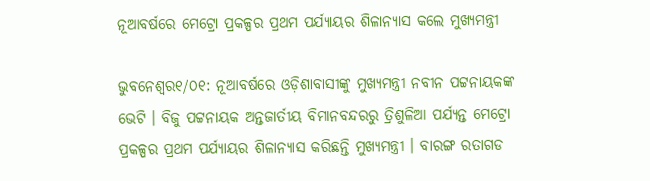ନୂଆବର୍ଷରେ ମେଟ୍ରୋ ପ୍ରକଳ୍ପର ପ୍ରଥମ ପର୍ଯ୍ୟାୟର ଶିଳାନ୍ୟାସ କଲେ ମୁଖ୍ୟମନ୍ତ୍ରୀ

ଭୁବନେଶ୍ୱର୧/୦୧: ନୂଆବର୍ଷରେ ଓଡ଼ିଶାବାସୀଙ୍କୁ ମୁଖ୍ୟମନ୍ତ୍ରୀ ନବୀନ ପଟ୍ଟନାୟକଙ୍କ ଭେଟି । ବିଜୁ ପଟ୍ଟନାୟକ ଅନ୍ତଜାର୍ତୀୟ ବିମାନବନ୍ଦରରୁ ତ୍ରିଶୁଳିଆ ପର୍ଯ୍ୟନ୍ତ ମେଟ୍ରୋ ପ୍ରକଳ୍ପର ପ୍ରଥମ ପର୍ଯ୍ୟାୟର ଶିଳାନ୍ୟାସ କରିଛନ୍ତି ମୁଖ୍ୟମନ୍ତ୍ରୀ । ବାରଙ୍ଗ ରତାଗଡ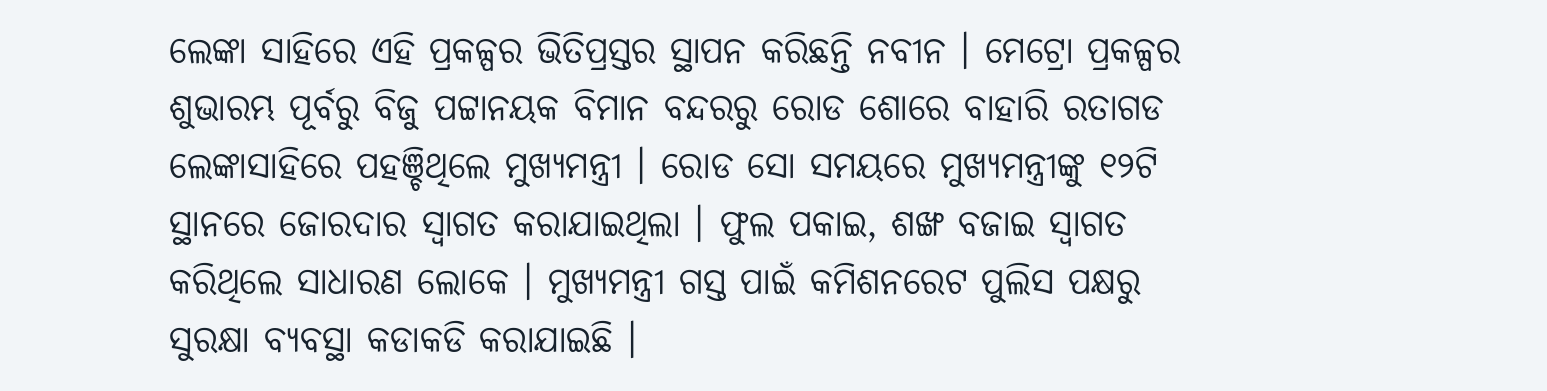ଲେଙ୍କା ସାହିରେ ଏହି ପ୍ରକଳ୍ପର ଭିତିପ୍ରସ୍ତର ସ୍ଥାପନ କରିଛନ୍ତି ନବୀନ । ମେଟ୍ରୋ ପ୍ରକଳ୍ପର ଶୁଭାରମ୍ଭ ପୂର୍ବରୁ ବିଜୁ ପଟ୍ଟାନୟକ ବିମାନ ବନ୍ଦରରୁ ରୋଡ ଶୋରେ ବାହାରି ରତାଗଡ ଲେଙ୍କାସାହିରେ ପହଞ୍ଚିଥିଲେ ମୁଖ୍ୟମନ୍ତ୍ରୀ । ରୋଡ ସୋ ସମୟରେ ମୁଖ୍ୟମନ୍ତ୍ରୀଙ୍କୁ ୧୨ଟି ସ୍ଥାନରେ ଜୋରଦାର ସ୍ୱାଗତ କରାଯାଇଥିଲା । ଫୁଲ ପକାଇ, ଶଙ୍ଖ ବଜାଇ ସ୍ୱାଗତ କରିଥିଲେ ସାଧାରଣ ଲୋକେ । ମୁଖ୍ୟମନ୍ତ୍ରୀ ଗସ୍ତ ପାଇଁ କମିଶନରେଟ ପୁଲିସ ପକ୍ଷରୁ ସୁରକ୍ଷା ବ୍ୟବସ୍ଥା କଡାକଡି କରାଯାଇଛି ।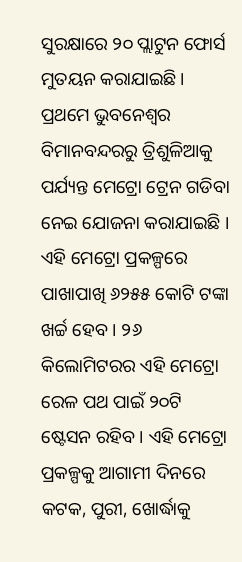ସୁରକ୍ଷାରେ ୨୦ ପ୍ଲାଟୁନ ଫୋର୍ସ ମୁତୟନ କରାଯାଇଛି । ପ୍ରଥମେ ଭୁବନେଶ୍ୱର ବିମାନବନ୍ଦରରୁ ତ୍ରିଶୁଳିଆକୁ ପର୍ଯ୍ୟନ୍ତ ମେଟ୍ରୋ ଟ୍ରେନ ଗଡିବା ନେଇ ଯୋଜନା କରାଯାଇଛି । ଏହି ମେଟ୍ରୋ ପ୍ରକଳ୍ପରେ ପାଖାପାଖି ୬୨୫୫ କୋଟି ଟଙ୍କା ଖର୍ଚ୍ଚ ହେବ । ୨୬ କିଲୋମିଟରର ଏହି ମେଟ୍ରୋ ରେଳ ପଥ ପାଇଁ ୨୦ଟି ଷ୍ଟେସନ ରହିବ । ଏହି ମେଟ୍ରୋ ପ୍ରକଳ୍ପକୁ ଆଗାମୀ ଦିନରେ କଟକ, ପୁରୀ, ଖୋର୍ଦ୍ଧାକୁ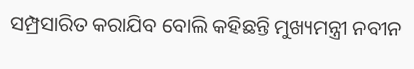ସମ୍ପ୍ରସାରିତ କରାଯିବ ବୋଲି କହିଛନ୍ତି ମୁଖ୍ୟମନ୍ତ୍ରୀ ନବୀନ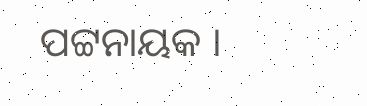ପଟ୍ଟନାୟକ ।